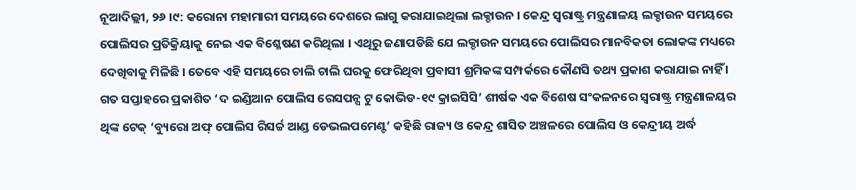ନୂଆଦିଲ୍ଲୀ, ୨୬ ।୯: କରୋନା ମହାମାରୀ ସମୟରେ ଦେଶରେ ଲାଗୁ କରାଯାଇଥିଲା ଲକ୍ଡାଉନ । କେନ୍ଦ୍ର ସ୍ୱରାଷ୍ଟ୍ର ମନ୍ତ୍ରଣାଳୟ ଲକ୍ଡାଉନ ସମୟରେ ପୋଲିସର ପ୍ରତିକ୍ରିୟାକୁ ନେଇ ଏକ ବିଶ୍ଳେଷଣ କରିଥିଲା । ଏଥିରୁ ଜଣାପଡିଛି ଯେ ଲକ୍ଡାଉନ ସମୟରେ ପୋଲିସର ମାନବିକତା ଲୋକଙ୍କ ମଧ୍ୟରେ ଦେଖିବାକୁ ମିଳିଛି । ତେବେ ଏହି ସମୟରେ ଚାଲି ଚାଲି ଘରକୁ ଫେରିଥିବା ପ୍ରବାସୀ ଶ୍ରମିକଙ୍କ ସମ୍ପର୍କରେ କୌଣସି ତଥ୍ୟ ପ୍ରକାଶ କରାଯାଇ ନାହିଁ । ଗତ ସପ୍ତାହରେ ପ୍ରକାଶିତ ‘ଦ ଇଣ୍ଡିଆନ ପୋଲିସ ରେସପନ୍ସ ଟୁ କୋଭିଡ-୧୯ କ୍ରାଇସିସି’ ଶୀର୍ଷକ ଏକ ବିଶେଷ ସଂକଳନରେ ସ୍ୱରାଷ୍ଟ୍ର ମନ୍ତ୍ରଣାଳୟର ଥିଙ୍କ ଟେକ୍ ‘ବ୍ୟୁରୋ ଅଫ୍ ପୋଲିସ ରିସର୍ଚ୍ଚ ଆଣ୍ଡ ଡେଭଲପମେଣ୍ଟ’ କହିଛି ରାଜ୍ୟ ଓ କେନ୍ଦ୍ର ଶାସିତ ଅଞ୍ଚଳରେ ପୋଲିସ ଓ କେନ୍ଦ୍ରୀୟ ଅର୍ଦ୍ଧ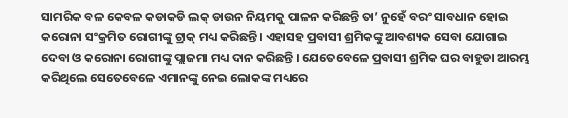ସାମରିକ ବଳ କେବଳ କଡାକଡି ଲକ୍ ଡାଉନ ନିୟମକୁ ପାଳନ କରିଛନ୍ତି ତା’ ନୁହେଁ ବରଂ ସାବଧାନ ହୋଇ କରୋନା ସଂକ୍ରମିତ ରୋଗୀଙ୍କୁ ଟ୍ରାକ୍ ମଧ୍ୟ କରିଛନ୍ତି । ଏହାସହ ପ୍ରବାସୀ ଶ୍ରମିକଙ୍କୁ ଆବଶ୍ୟକ ସେବା ଯୋଗାଇ ଦେବା ଓ କରୋନା ରୋଗୀଙ୍କୁ ପ୍ଲାଜମା ମଧ୍ୟ ଦାନ କରିଛନ୍ତି । ଯେତେବେଳେ ପ୍ରବାସୀ ଶ୍ରମିକ ଘର ବାହୁଡା ଆରମ୍ଭ କରିଥିଲେ ସେତେବେଳେ ଏମାନଙ୍କୁ ନେଇ ଲୋକଙ୍କ ମଧ୍ୟରେ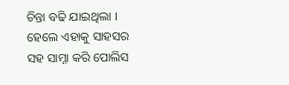ଚିନ୍ତା ବଢି ଯାଇଥିଲା । ହେଲେ ଏହାକୁ ସାହସର ସହ ସାମ୍ନା କରି ପୋଲିସ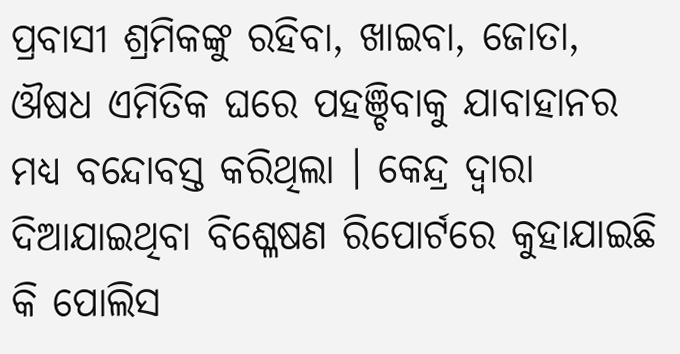ପ୍ରବାସୀ ଶ୍ରମିକଙ୍କୁ ରହିବା, ଖାଇବା, ଜୋତା, ଔଷଧ ଏମିତିକ ଘରେ ପହଞ୍ଚିବାକୁ ଯାବାହାନର ମଧ୍ୟ ବନ୍ଦୋବସ୍ତ କରିଥିଲା । କେନ୍ଦ୍ର ଦ୍ୱାରା ଦିଆଯାଇଥିବା ବିଶ୍ଳେଷଣ ରିପୋର୍ଟରେ କୁହାଯାଇଛି କି ପୋଲିସ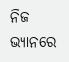ନିଜ ଭ୍ୟାନରେ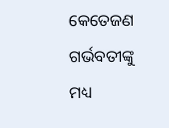କେତେଜଣ ଗର୍ଭବତୀଙ୍କୁ ମଧ୍ୟ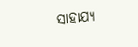ସାହାଯ୍ୟ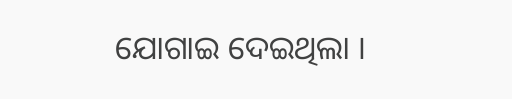ଯୋଗାଇ ଦେଇଥିଲା ।